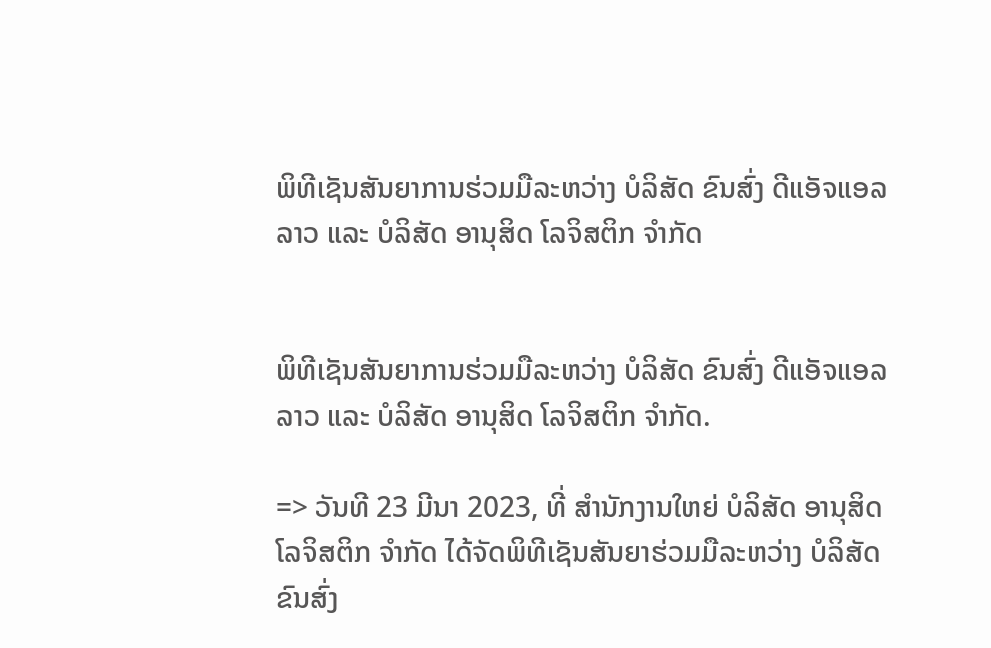ພິທີເຊັນສັນຍາການຮ່ວມມືລະຫວ່າງ ບໍລິສັດ ຂົນສົ່ງ ດີແອັຈແອລ ລາວ ແລະ ບໍລິສັດ ອານຸສິດ ໂລຈິສຕິກ ຈໍາກັດ


ພິທີເຊັນສັນຍາການຮ່ວມມືລະຫວ່າງ ບໍລິສັດ ຂົນສົ່ງ ດີແອັຈແອລ ລາວ ແລະ ບໍລິສັດ ອານຸສິດ ໂລຈິສຕິກ ຈໍາກັດ.

=> ວັນທີ 23 ມີນາ 2023, ທີ່ ສຳນັກງານໃຫຍ່ ບໍລິສັດ ອານຸສິດ ໂລຈິສຕິກ ຈໍາກັດ ໄດ້ຈັດພິທີເຊັນສັນຍາຮ່ວມມືລະຫວ່າງ ບໍລິສັດ ຂົນສົ່ງ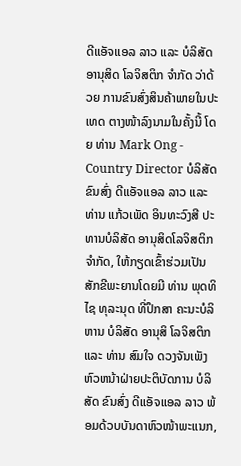ດີແອັຈແອລ ລາວ ແລະ ບໍລິສັດ ອານຸສິດ ໂລຈິສຕິກ ຈໍາກັດ ວ່າດ້ວຍ ການຂົນສົ່ງສິນຄ້າພາຍໃນປະເທດ ຕາງໜ້າລົງນາມໃນຄັ້ງນີ້ ໂດຍ ທ່ານ Mark Ong - Country Director ບໍລິສັດ ຂົນສົ່ງ ດີແອັຈແອລ ລາວ ແລະ ທ່ານ ແກ້ວເພັດ ອິນທະວົງສີ ປະທານບໍລິສັດ ອານຸສິດໂລຈິສຕິກ ຈຳກັດ, ໃຫ້ກຽດເຂົ້າຮ່ວມເປັນສັກຂີພະຍານໂດຍມີ ທ່ານ ພຸດທິໄຊ ທຸລະນຸດ ທີ່ປຶກສາ ຄະນະບໍລິຫານ ບໍລິສັດ ອານຸສິ ໂລຈິສຕິກ ແລະ ທ່ານ ສົມໃຈ ດວງຈັນເພັງ ຫົວຫນ້າຝ່າຍປະຕິບັດການ ບໍລິສັດ ຂົນສົ່ງ ດີແອັຈແອລ ລາວ ພ້ອມດ້ວບບັນດາຫົວໜ້າພະແນກ,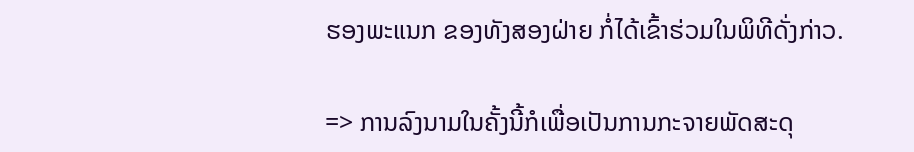ຮອງພະແນກ ຂອງທັງສອງຝ່າຍ ກໍ່ໄດ້ເຂົ້າຮ່ວມໃນພິທີດັ່ງກ່າວ.

=> ການລົງນາມໃນຄັ້ງນີ້ກໍເພື່ອເປັນການກະຈາຍພັດສະດຸ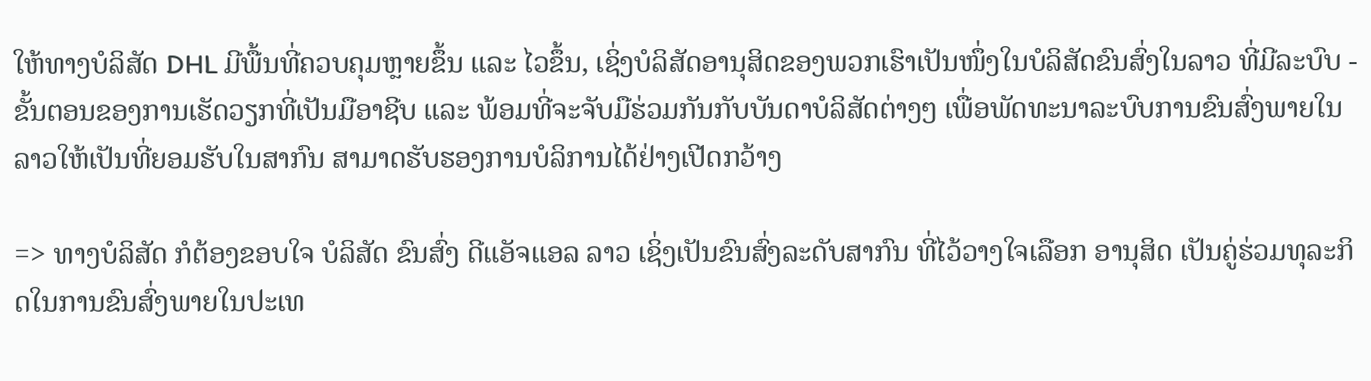ໃຫ້ທາງບໍລິສັດ DHL ມີພື້ນທີ່ຄວບຄຸມຫຼາຍຂຶ້ນ ແລະ ໄວຂຶ້ນ, ເຊິ່ງບໍລິສັດອານຸສິດຂອງພວກເຮົາເປັນໜຶ່ງໃນບໍລິສັດຂົນສົ່ງໃນລາວ ທີ່ມີລະບົບ - ຂັ້ນຕອນຂອງການເຮັດວຽກທີ່ເປັນມືອາຊີບ ແລະ ພ້ອມທີ່ຈະຈັບມືຮ່ວມກັນກັບບັນດາບໍລິສັດຕ່າງໆ ເພື່ອພັດທະນາລະບົບການຂົນສົ່ງພາຍໃນລາວໃຫ້ເປັນທີ່ຍອມຮັບໃນສາກົນ ສາມາດຮັບຮອງການບໍລິການໄດ້ຢ່າງເປີດກວ້າງ

=> ທາງບໍລິສັດ ກໍຕ້ອງຂອບໃຈ ບໍລິສັດ ຂົນສົ່ງ ດີແອັຈແອລ ລາວ ເຊິ່ງເປັນຂົນສົ່ງລະດັບສາກົນ ທີ່ໄວ້ວາງໃຈເລືອກ ອານຸສິດ ເປັນຄູ່ຮ່ວມທຸລະກິດໃນການຂົນສົ່ງພາຍໃນປະເທ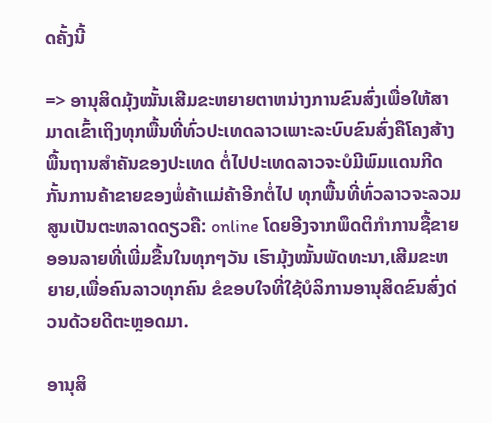ດຄັ້ງນີ້

=> ອານຸສິດມຸ້ງໝັ້ນເສີມຂະຫຍາຍຕາຫນ່າງການຂົນສົ່ງເພື່ອໃຫ້ສາມາດເຂົ້າເຖິງທຸກພື້ນທີ່ທົ່ວປະເທດລາວເພາະລະບົບຂົນສົ່ງຄືໂຄງສ້າງພື້ນຖານສຳຄັນຂອງປະເທດ ຕໍ່ໄປປະເທດລາວຈະບໍມີພົມແດນກີດກັ້ນການຄ້າຂາຍຂອງພໍ່ຄ້າແມ່ຄ້າອີກຕໍ່ໄປ ທຸກພື້ນທີ່ທົ່ວລາວຈະລວມສູນເປັນຕະຫລາດດຽວຄື: online ໂດຍອີງຈາກພຶດຕິກຳການຊື້ຂາຍອອນລາຍທີ່ເພີ່ມຂື້ນໃນທຸກໆວັນ ເຮົາມຸ້ງໝັ້ນພັດທະນາ,ເສີມຂະຫຍາຍ,ເພື່ອຄົນລາວທຸກຄົນ ຂໍຂອບໃຈທີ່ໃຊ້ບໍລິການອານຸສິດຂົນສົ່ງດ່ວນດ້ວຍດີຕະຫຼອດມາ.

ອານຸສິ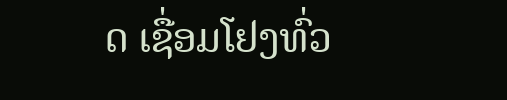ດ ເຊື່ອມໂຢງທົ່ວ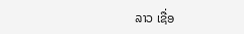ລາວ ເຊື່ອ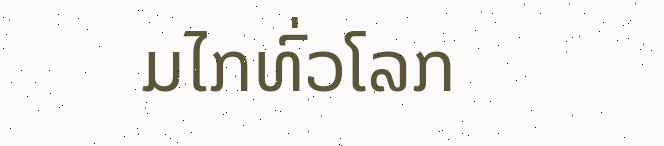ມໄກທົ່ວໂລກ